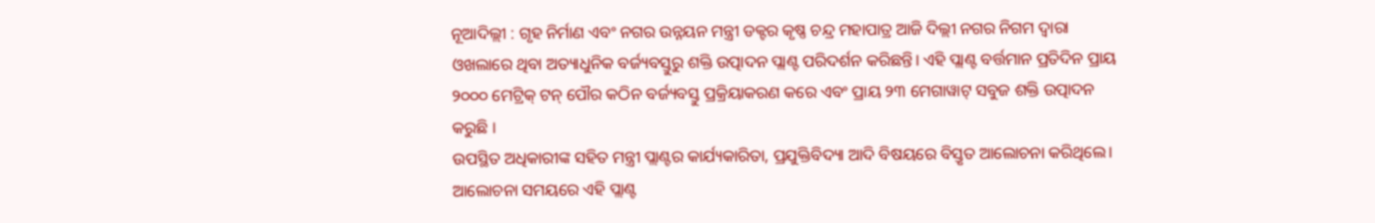ନୂଆଦିଲ୍ଲୀ : ଗୃହ ନିର୍ମାଣ ଏବଂ ନଗର ଉନ୍ନୟନ ମନ୍ତ୍ରୀ ଡକ୍ଟର କୃଷ୍ଣ ଚନ୍ଦ୍ର ମହାପାତ୍ର ଆଜି ଦିଲ୍ଲୀ ନଗର ନିଗମ ଦ୍ୱାରା ଓଖଲାରେ ଥିବା ଅତ୍ୟାଧୁନିକ ବର୍ଜ୍ୟବସ୍ତୁରୁ ଶକ୍ତି ଉତ୍ପାଦନ ପ୍ଲାଣ୍ଟ ପରିଦର୍ଶନ କରିଛନ୍ତି। ଏହି ପ୍ଲାଣ୍ଟ ବର୍ତ୍ତମାନ ପ୍ରତିଦିନ ପ୍ରାୟ ୨୦୦୦ ମେଟ୍ରିକ୍ ଟନ୍ ପୌର କଠିନ ବର୍ଜ୍ୟବସ୍ତୁ ପ୍ରକ୍ରିୟାକରଣ କରେ ଏବଂ ପ୍ରାୟ ୨୩ ମେଗାୱାଟ୍ ସବୁଜ ଶକ୍ତି ଉତ୍ପାଦନ କରୁଛି ।
ଉପସ୍ଥିତ ଅଧିକାରୀଙ୍କ ସହିତ ମନ୍ତ୍ରୀ ପ୍ଲାଣ୍ଟର କାର୍ଯ୍ୟକାରିତା, ପ୍ରଯୁକ୍ତିବିଦ୍ୟା ଆଦି ବିଷୟରେ ବିସ୍ତୃତ ଆଲୋଚନା କରିଥିଲେ। ଆଲୋଚନା ସମୟରେ ଏହି ପ୍ଲାଣ୍ଟ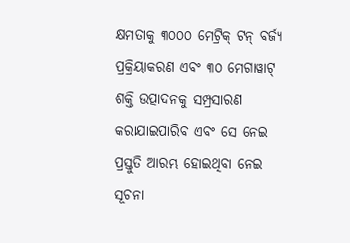କ୍ଷମତାକୁ ୩୦୦୦ ମେଟ୍ରିକ୍ ଟନ୍ ବର୍ଜ୍ୟ ପ୍ରକ୍ରିୟାକରଣ ଏବଂ ୩୦ ମେଗାୱାଟ୍ ଶକ୍ତି ଉତ୍ପାଦନକୁ ସମ୍ପ୍ରସାରଣ କରାଯାଇପାରିବ ଏବଂ ସେ ନେଇ ପ୍ରସ୍ତୁତି ଆରମ୍ଭ ହୋଇଥିବା ନେଇ ସୂଚନା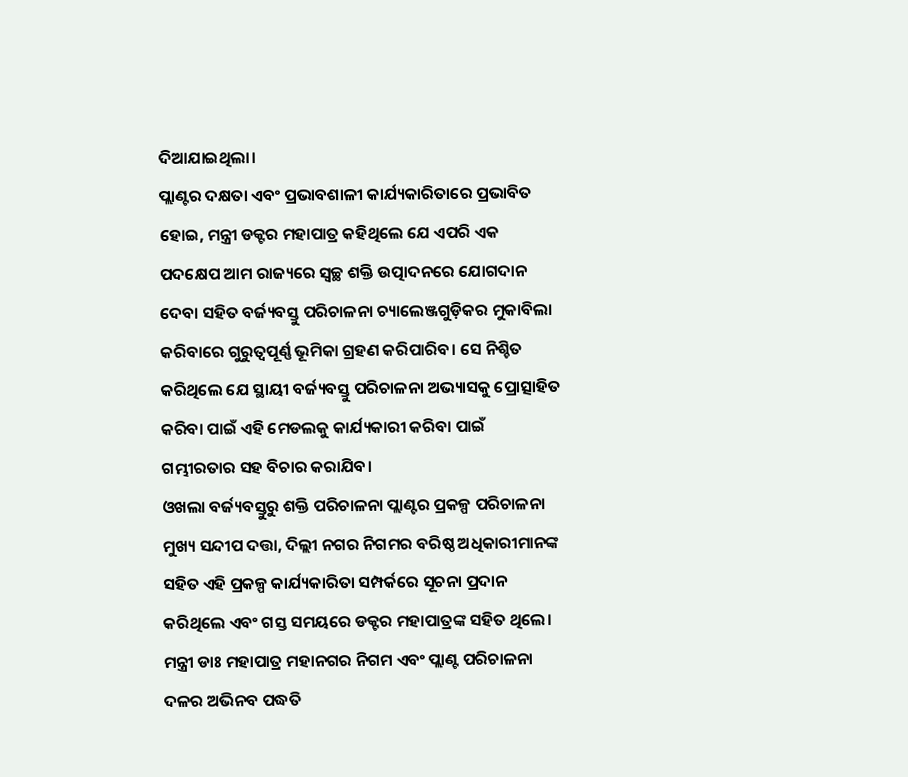ଦିଆଯାଇଥିଲା।
ପ୍ଲାଣ୍ଟର ଦକ୍ଷତା ଏବଂ ପ୍ରଭାବଶାଳୀ କାର୍ଯ୍ୟକାରିତାରେ ପ୍ରଭାବିତ ହୋଇ, ମନ୍ତ୍ରୀ ଡକ୍ଟର ମହାପାତ୍ର କହିଥିଲେ ଯେ ଏପରି ଏକ ପଦକ୍ଷେପ ଆମ ରାଜ୍ୟରେ ସ୍ୱଚ୍ଛ ଶକ୍ତି ଉତ୍ପାଦନରେ ଯୋଗଦାନ ଦେବା ସହିତ ବର୍ଜ୍ୟବସ୍ତୁ ପରିଚାଳନା ଚ୍ୟାଲେଞ୍ଜଗୁଡ଼ିକର ମୁକାବିଲା କରିବାରେ ଗୁରୁତ୍ୱପୂର୍ଣ୍ଣ ଭୂମିକା ଗ୍ରହଣ କରିପାରିବ। ସେ ନିଶ୍ଚିତ କରିଥିଲେ ଯେ ସ୍ଥାୟୀ ବର୍ଜ୍ୟବସ୍ତୁ ପରିଚାଳନା ଅଭ୍ୟାସକୁ ପ୍ରୋତ୍ସାହିତ କରିବା ପାଇଁ ଏହି ମେଡଲକୁ କାର୍ଯ୍ୟକାରୀ କରିବା ପାଇଁ ଗମ୍ଭୀରତାର ସହ ବିଚାର କରାଯିବ।
ଓଖଲା ବର୍ଜ୍ୟବସ୍ତୁରୁ ଶକ୍ତି ପରିଚାଳନା ପ୍ଲାଣ୍ଟର ପ୍ରକଳ୍ପ ପରିଚାଳନା ମୁଖ୍ୟ ସନ୍ଦୀପ ଦତ୍ତା, ଦିଲ୍ଲୀ ନଗର ନିଗମର ବରିଷ୍ଠ ଅଧିକାରୀମାନଙ୍କ ସହିତ ଏହି ପ୍ରକଳ୍ପ କାର୍ଯ୍ୟକାରିତା ସମ୍ପର୍କରେ ସୂଚନା ପ୍ରଦାନ କରିଥିଲେ ଏବଂ ଗସ୍ତ ସମୟରେ ଡକ୍ଟର ମହାପାତ୍ରଙ୍କ ସହିତ ଥିଲେ। ମନ୍ତ୍ରୀ ଡାଃ ମହାପାତ୍ର ମହାନଗର ନିଗମ ଏବଂ ପ୍ଲାଣ୍ଟ ପରିଚାଳନା ଦଳର ଅଭିନବ ପଦ୍ଧତି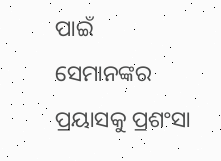ପାଇଁ ସେମାନଙ୍କର ପ୍ରୟାସକୁ ପ୍ରଶଂସା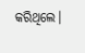କରିଥିଲେ।